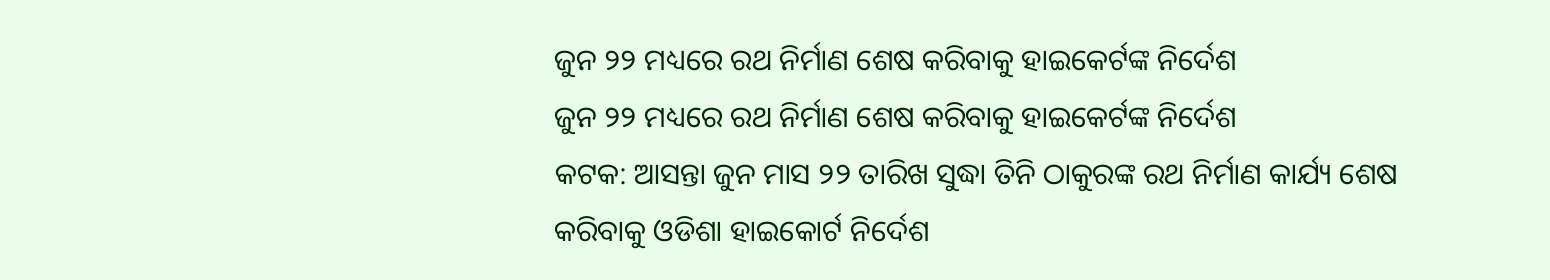ଜୁନ ୨୨ ମଧ୍ୟରେ ରଥ ନିର୍ମାଣ ଶେଷ କରିବାକୁ ହାଇକେର୍ଟଙ୍କ ନିର୍ଦେଶ
ଜୁନ ୨୨ ମଧ୍ୟରେ ରଥ ନିର୍ମାଣ ଶେଷ କରିବାକୁ ହାଇକେର୍ଟଙ୍କ ନିର୍ଦେଶ
କଟକ: ଆସନ୍ତା ଜୁନ ମାସ ୨୨ ତାରିଖ ସୁଦ୍ଧା ତିନି ଠାକୁରଙ୍କ ରଥ ନିର୍ମାଣ କାର୍ଯ୍ୟ ଶେଷ କରିବାକୁ ଓଡିଶା ହାଇକୋର୍ଟ ନିର୍ଦେଶ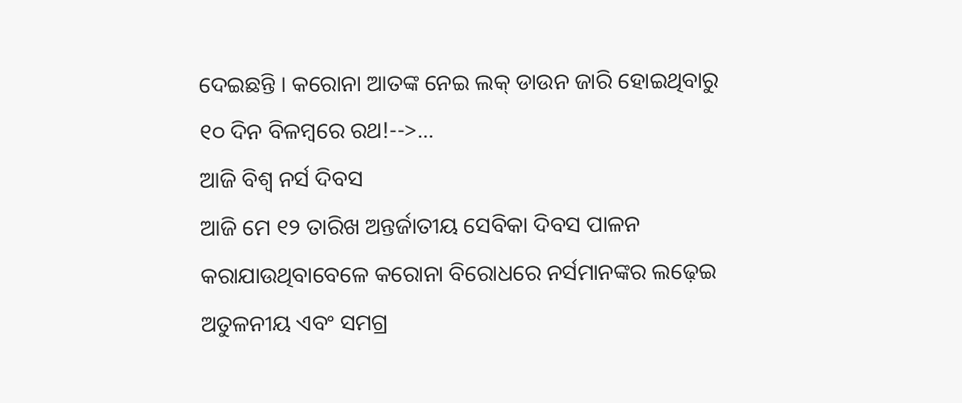ଦେଇଛନ୍ତି । କରୋନା ଆତଙ୍କ ନେଇ ଲକ୍ ଡାଉନ ଜାରି ହୋଇଥିବାରୁ ୧୦ ଦିନ ବିଳମ୍ବରେ ରଥ!-->…
ଆଜି ବିଶ୍ୱ ନର୍ସ ଦିବସ
ଆଜି ମେ ୧୨ ତାରିଖ ଅନ୍ତର୍ଜାତୀୟ ସେବିକା ଦିବସ ପାଳନ କରାଯାଉଥିବାବେଳେ କରୋନା ବିରୋଧରେ ନର୍ସମାନଙ୍କର ଲଢ଼େଇ ଅତୁଳନୀୟ ଏବଂ ସମଗ୍ର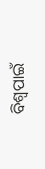ବିଶ୍ଵପାଇଁ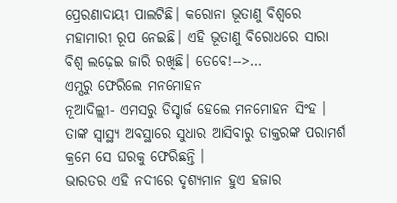ପ୍ରେରଣାଦାୟୀ ପାଲଟିଛି। କରୋନା ଭୂତାଣୁ ବିଶ୍ଵରେ ମହାମାରୀ ରୂପ ନେଇଛି। ଏହି ଭୂତାଣୁ ବିରୋଧରେ ସାରା ବିଶ୍ଵ ଲଢ଼େଇ ଜାରି ରଖିଛି। ତେବେ!-->…
ଏମ୍ସରୁ ଫେରିଲେ ମନମୋହନ
ନୂଆଦିଲ୍ଲୀ- ଏମସରୁ ଡିସ୍ଚାର୍ଜ ହେଲେ ମନମୋହନ ସିଂହ । ତାଙ୍କ ସ୍ୱାସ୍ଥ୍ୟ ଅବସ୍ଥାରେ ସୁଧାର ଆସିବାରୁ ଡାକ୍ତରଙ୍କ ପରାମର୍ଶ କ୍ରମେ ସେ ଘରକୁ ଫେରିଛନ୍ତି ।
ଭାରତର ଏହି ନଦୀରେ ଦୃଶ୍ୟମାନ ହୁଏ ହଜାର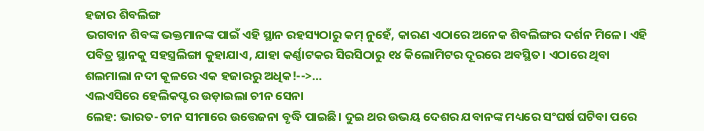ହଜାର ଶିବଲିଙ୍ଗ
ଭଗବାନ ଶିବଙ୍କ ଭକ୍ତମାନଙ୍କ ପାଇଁ ଏହି ସ୍ଥାନ ରହସ୍ୟଠାରୁ କମ୍ ନୁହେଁ, କାରଣ ଏଠାରେ ଅନେକ ଶିବଲିଙ୍ଗର ଦର୍ଶନ ମିଳେ। ଏହି ପବିତ୍ର ସ୍ଥାନକୁ ସହସ୍ତ୍ରଲିଙ୍ଗା କୁହାଯାଏ, ଯାହା କର୍ଣ୍ଣାଟକର ସିରସିଠାରୁ ୧୪ କିଲୋମିଟର ଦୂରରେ ଅବସ୍ଥିତ। ଏଠାରେ ଥିବା ଶଲମାଲା ନଦୀ କୂଳରେ ଏକ ହଜାରରୁ ଅଧିକ!-->…
ଏଲଏସିରେ ହେଲିକପ୍ଟର ଉଡ଼ାଇଲା ଚୀନ ସେନା
ଲେହ: ଭାରତ-ଚୀନ ସୀମାରେ ଉତ୍ତେଜନା ବୃଦ୍ଧି ପାଇଛି। ଦୁଇ ଥର ଉଭୟ ଦେଶର ଯବାନଙ୍କ ମଧ୍ୟରେ ସଂଘର୍ଷ ଘଟିବା ପରେ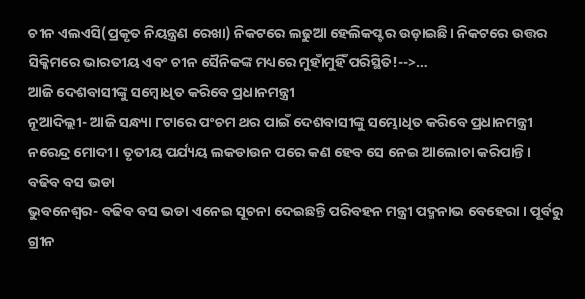ଚୀନ ଏଲଏସି(ପ୍ରକୃତ ନିୟନ୍ତ୍ରଣ ରେଖା) ନିକଟରେ ଲଢୁଆ ହେଲିକପ୍ଟର ଉଡ଼ାଇଛି। ନିକଟରେ ଉତ୍ତର ସିକ୍କିମରେ ଭାରତୀୟ ଏବଂ ଚୀନ ସୈନିକଙ୍କ ମଧ୍ୟରେ ମୁହାଁମୁହିଁ ପରିସ୍ଥିତି!-->…
ଆଜି ଦେଶବାସୀଙ୍କୁ ସମ୍ବୋଧିତ କରିବେ ପ୍ରଧାନମନ୍ତ୍ରୀ
ନୂଆଦିଲ୍ଲୀ- ଆଜି ସନ୍ଧ୍ୟା ୮ଟାରେ ପଂଚମ ଥର ପାଇଁ ଦେଶବାସୀଙ୍କୁ ସମ୍ଭୋଧିତ କରିବେ ପ୍ରଧାନମନ୍ତ୍ରୀ ନରେନ୍ଦ୍ର ମୋଦୀ । ତୃତୀୟ ପର୍ଯ୍ୟୟ ଲକଡାଉନ ପରେ କଣ ହେବ ସେ ନେଇ ଆଲୋଚା କରିପାନ୍ତି ।
ବଢିବ ବସ ଭଡା
ଭୁବନେଶ୍ୱର- ବଢିବ ବସ ଭଡା ଏନେଇ ସୂଚନା ଦେଇଛନ୍ତି ପରିବହନ ମନ୍ତ୍ରୀ ପଦ୍ମନାଭ ବେହେରା । ପୂର୍ବରୁ ଗ୍ରୀନ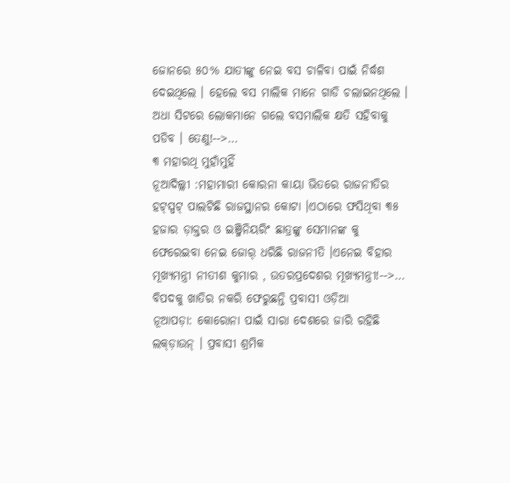ଜୋନରେ ୫୦% ଯାତୀଙ୍କୁ ନେଇ ବସ ଚାଳିବା ପାଇଁ ନିର୍ଦ୍ଧଶ ଦେଇଥିଲେ । ହେଲେ ବସ ମାଲିକ ମାନେ ଗାଡି ଚଲାଇନଥିଲେ । ଅଧା ସିଟରେ ଲୋକମାନେ ଗଲେ ବସମାଲିକ କ୍ଷତି ସହିବାକୁ ପଡିବ । ତେଣୁ!-->…
୩ ମହାରଥି ମୁହାଁମୁହିଁ
ନୂଆଦିଲ୍ଲୀ :ମହାମାରୀ କୋରନା କାୟା ଭିତରେ ରାଜନୀତିର ହଟ୍ସ୍ପଟ୍ ପାଲଟିଛି ରାଜସ୍ଥାନର କୋଟା ।ଏଠାରେ ଫସିଥିବା ୩୫ ହଜାର ଡ଼ାକ୍ତର ଓ ଇଞ୍ଜିନିୟରିଂ ଛାତ୍ରଙ୍କୁ ସେମାନଙ୍କ କୁ ଫେରେଇବା ନେଇ ଜୋର୍ ଧରିଛି ରାଜନୀତି ।ଏନେଇ ବିହାର ମୂଖ୍ୟମନ୍ତ୍ରୀ ନୀତୀଶ କୁମାର , ଉତରପ୍ରଦେଶର ମୂଖ୍ୟମନ୍ତ୍ରୀ!-->…
ବିପଦକୁ ଖାତିର ନକରି ଫେରୁଛନ୍ତି ପ୍ରବାସୀ ଓଡ଼ିଆ
ନୂଆପଡ଼ା: କୋରୋନା ପାଇଁ ସାରା ଦେଶରେ ଜାରି ରହିଛି ଲକ୍ଡ଼ାଉନ୍ । ପ୍ରବାସୀ ଶ୍ରମିକ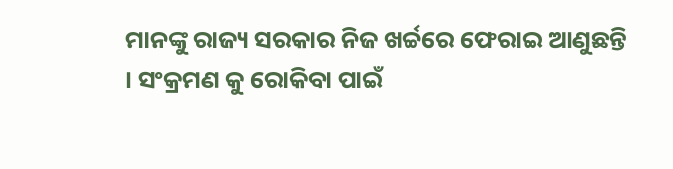ମାନଙ୍କୁ ରାଜ୍ୟ ସରକାର ନିଜ ଖର୍ଚ୍ଚରେ ଫେରାଇ ଆଣୁଛନ୍ତି । ସଂକ୍ରମଣ କୁ ରୋକିବା ପାଇଁ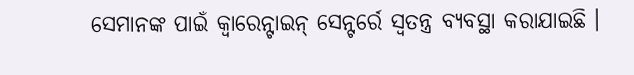ସେମାନଙ୍କ ପାଇଁ କ୍ୱାରେନ୍ଟାଇନ୍ ସେନ୍ଟର୍ରେ ସ୍ୱତନ୍ତ୍ର ବ୍ୟବସ୍ଥା କରାଯାଇଛି ।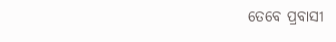ତେବେ ପ୍ରବାସୀ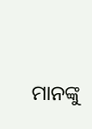ମାନଙ୍କୁ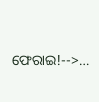ଫେରାଇ!-->…